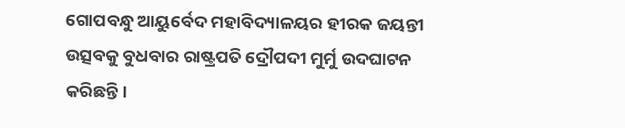ଗୋପବନ୍ଧୁ ଆୟୁର୍ବେଦ ମହାବିଦ୍ୟାଳୟର ହୀରକ ଜୟନ୍ତୀ ଉତ୍ସବକୁ ବୁଧବାର ରାଷ୍ଟ୍ରପତି ଦ୍ରୌପଦୀ ମୁର୍ମୁ ଉଦଘାଟନ କରିଛନ୍ତି।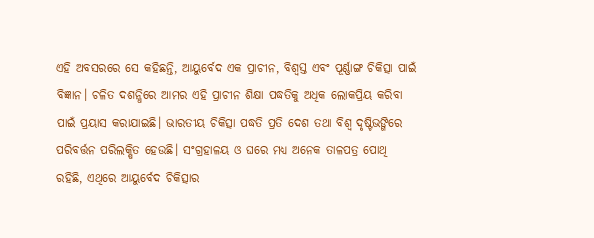ଏହି ଅବସରରେ ସେ କହିଛନ୍ତି, ଆୟୁର୍ବେଦ ଏକ ପ୍ରାଚୀନ, ବିଶ୍ୱସ୍ତ ଏବଂ ପୂର୍ଣ୍ଣାଙ୍ଗ ଚିକିତ୍ସା ପାଇଁ ବିଜ୍ଞାନ। ଚଳିତ ଦଶନ୍ଧିରେ ଆମର ଏହି ପ୍ରାଚୀନ ଶିକ୍ଷା ପଦ୍ଧତିକୁ ଅଧିକ ଲୋକପ୍ରିୟ କରିବା ପାଇଁ ପ୍ରୟାସ କରାଯାଇଛି। ଭାରତୀୟ ଚିକିତ୍ସା ପଦ୍ଧତି ପ୍ରତି ଦେଶ ତଥା ବିଶ୍ଵ ଦୃଷ୍ଟିଭଙ୍ଗିରେ ପରିବର୍ତ୍ତନ ପରିଲକ୍ଷିତ ହେଉଛି। ସଂଗ୍ରହାଳୟ ଓ ଘରେ ମଧ୍ୟ ଅନେକ ତାଳପତ୍ର ପୋଥି ରହିଛି, ଏଥିରେ ଆୟୁର୍ବେଦ ଚିକିତ୍ସାର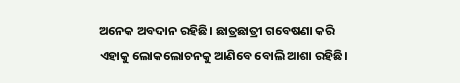ଅନେକ ଅବଦାନ ରହିଛି। ଛାତ୍ରଛାତ୍ରୀ ଗବେଷଣା କରି ଏହାକୁ ଲୋକଲୋଚନକୁ ଆଣିବେ ବୋଲି ଆଶା ରହିଛି।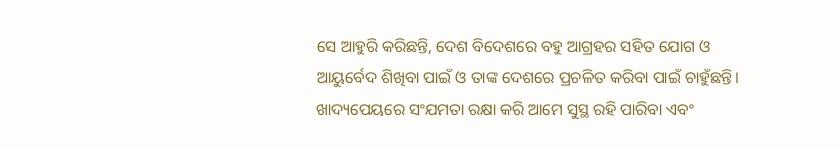ସେ ଆହୁରି କରିଛନ୍ତି, ଦେଶ ବିଦେଶରେ ବହୁ ଆଗ୍ରହର ସହିତ ଯୋଗ ଓ ଆୟୁର୍ବେଦ ଶିଖିବା ପାଇଁ ଓ ତାଙ୍କ ଦେଶରେ ପ୍ରଚଳିତ କରିବା ପାଇଁ ଚାହୁଁଛନ୍ତି। ଖାଦ୍ୟପେୟରେ ସଂଯମତା ରକ୍ଷା କରି ଆମେ ସୁସ୍ଥ ରହି ପାରିବା ଏବଂ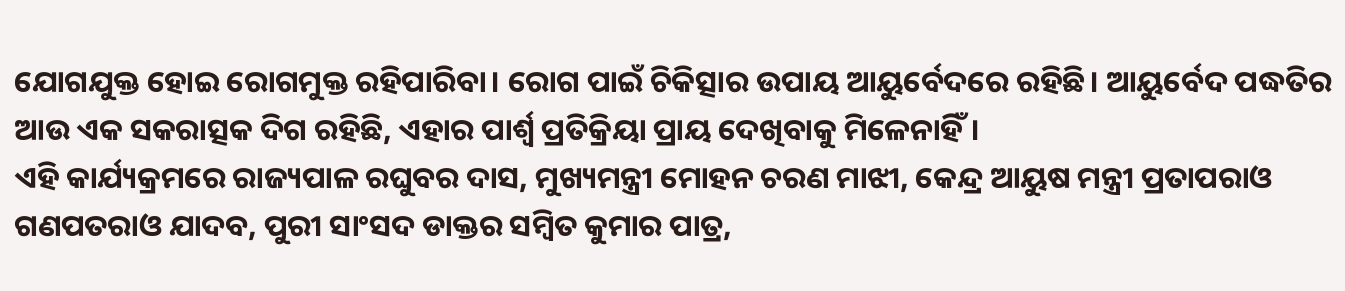ଯୋଗଯୁକ୍ତ ହୋଇ ରୋଗମୁକ୍ତ ରହିପାରିବା। ରୋଗ ପାଇଁ ଚିକିତ୍ସାର ଉପାୟ ଆୟୁର୍ବେଦରେ ରହିଛି। ଆୟୁର୍ବେଦ ପଦ୍ଧତିର ଆଉ ଏକ ସକରାତ୍ସକ ଦିଗ ରହିଛି, ଏହାର ପାର୍ଶ୍ବ ପ୍ରତିକ୍ରିୟା ପ୍ରାୟ ଦେଖିବାକୁ ମିଳେନାହିଁ।
ଏହି କାର୍ଯ୍ୟକ୍ରମରେ ରାଜ୍ୟପାଳ ରଘୁବର ଦାସ, ମୁଖ୍ୟମନ୍ତ୍ରୀ ମୋହନ ଚରଣ ମାଝୀ, କେନ୍ଦ୍ର ଆୟୁଷ ମନ୍ତ୍ରୀ ପ୍ରତାପରାଓ ଗଣପତରାଓ ଯାଦବ, ପୁରୀ ସାଂସଦ ଡାକ୍ତର ସମ୍ବିତ କୁମାର ପାତ୍ର,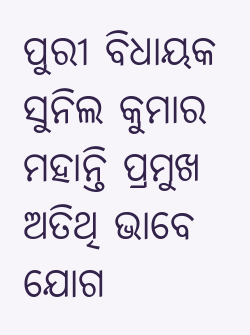ପୁରୀ ବିଧାୟକ ସୁନିଲ କୁମାର ମହାନ୍ତି ପ୍ରମୁଖ ଅତିଥି ଭାବେ ଯୋଗ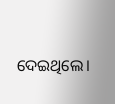ଦେଇଥିଲେ।